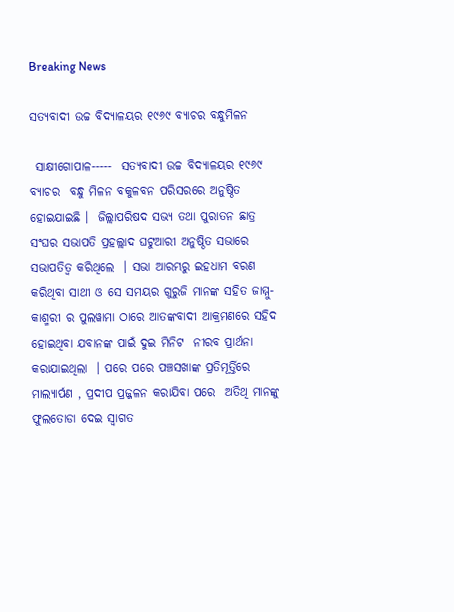Breaking News

ସତ୍ୟବାଦୀ ଉଚ୍ଚ ବିଦ୍ୟାଳୟର ୧୯୬୯ ବ୍ୟାଚର ବନ୍ଧୁମିଳନ

 ସାକ୍ଷୀଗୋପାଳ-----  ସତ୍ୟବାଦୀ ଉଚ୍ଚ ବିଦ୍ୟାଳୟର ୧୯୬୯ ବ୍ୟାଚର  ବନ୍ଧୁ ମିଳନ ବକୁଳବନ ପରିସରରେ ଅନୁଷ୍ଠିତ ହୋଇଯାଇଛି ।  ଜିଲ୍ଲାପରିଷଦ ସଭ୍ୟ ତଥା ପୁରାତନ ଛାତ୍ର ସଂଘର ସଭାପତି ପ୍ରହଲ୍ଲାଦ ଘଟୁଆରୀ ଅନୁଷ୍ଠିତ ସଭାରେ ସଭାପତିତ୍ୱ କରିଥିଲେ  । ସଭା ଆରମ୍ଭରୁ ଇହଧାମ ବରଣ କରିଥିବା ସାଥୀ ଓ ସେ ସମୟର ଗୁରୁଜି ମାନଙ୍କ ସହିତ ଜାମ୍ମୁ- କାଶ୍ମରୀ ର ପୁଲୱାମା ଠାରେ ଆତଙ୍କବାଦୀ ଆକ୍ରମଣରେ ସହିଦ ହୋଇଥିବା ଯବାନଙ୍କ ପାଇଁ ଦୁଇ ମିନିଟ  ନୀରବ ପ୍ରାର୍ଥନା କରାଯାଇଥିଲା  । ପରେ ପରେ ପଞ୍ଚସଖାଙ୍କ ପ୍ରତିମୂର୍ତ୍ତିରେ ମାଲ୍ୟାର୍ପଣ , ପ୍ରଦୀପ ପ୍ରଜ୍ଜଳନ କରାଯିବା ପରେ  ଅତିଥି ମାନଙ୍କୁ ଫୁଲତୋଡା ଦେଇ ସ୍ୱାଗତ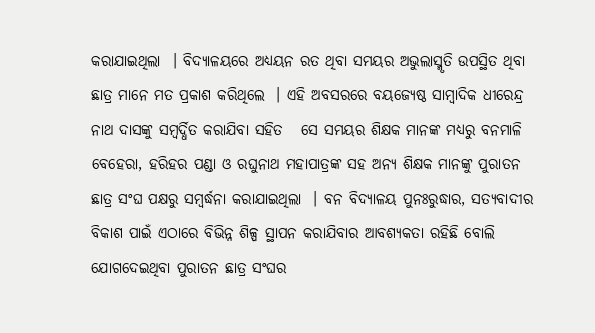କରାଯାଇଥିଲା  । ବିଦ୍ୟାଳୟରେ ଅଧ୍ୟୟନ ରତ ଥିବା ସମୟର ଅଭୁଲାସ୍ମୃତି ଉପସ୍ଥିତ ଥିବା ଛାତ୍ର ମାନେ ମତ ପ୍ରକାଶ କରିଥିଲେ  । ଏହି ଅବସରରେ ବୟଜ୍ୟେଷ୍ଠ ସାମ୍ବାଦିକ ଧୀରେନ୍ଦ୍ର ନାଥ ଦାସଙ୍କୁ ସମ୍ବର୍ଦ୍ଧିତ କରାଯିବା ସହିତ   ସେ ସମୟର ଶିକ୍ଷକ ମାନଙ୍କ ମଧ୍ୟରୁ ବନମାଳି ବେହେରା, ହରିହର ପଣ୍ଡା ଓ ରଘୁନାଥ ମହାପାତ୍ରଙ୍କ ସହ ଅନ୍ୟ ଶିକ୍ଷକ ମାନଙ୍କୁ ପୁରାତନ ଛାତ୍ର ସଂଘ ପକ୍ଷରୁ ସମ୍ବର୍ଦ୍ଧନା କରାଯାଇଥିଲା  । ବନ ବିଦ୍ୟାଳୟ ପୁନଃରୁଦ୍ଧାର, ସତ୍ୟବାଦୀର ବିକାଶ ପାଇଁ ଏଠାରେ ବିଭିନ୍ନ ଶିଳ୍ପ ସ୍ଥାପନ କରାଯିବାର ଆବଶ୍ୟକତା ରହିଛି ବୋଲି ଯୋଗଦେଇଥିବା ପୁରାତନ ଛାତ୍ର ସଂଘର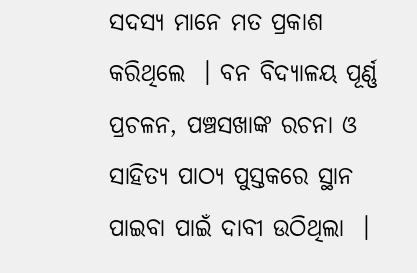ସଦସ୍ୟ ମାନେ ମତ ପ୍ରକାଶ କରିଥିଲେ  । ବନ ବିଦ୍ୟାଳୟ ପୂର୍ଣ୍ଣ ପ୍ରଚଳନ, ପଞ୍ଚସଖାଙ୍କ ରଚନା ଓ ସାହିତ୍ୟ ପାଠ୍ୟ ପୁସ୍ତକରେ ସ୍ଥାନ ପାଇବା ପାଇଁ ଦାବୀ ଉଠିଥିଲା  ।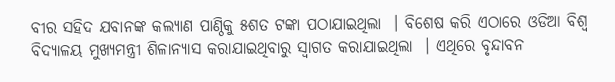ବୀର ସହିଦ ଯବାନଙ୍କ କଲ୍ୟାଣ ପାଣ୍ଠିକୁ ୫ଶତ ଟଙ୍କା ପଠାଯାଇଥିଲା  । ବିଶେଷ କରି ଏଠାରେ ଓଡିଆ ବିଶ୍ୱ ବିଦ୍ୟାଳୟ ମୁଖ୍ୟମନ୍ତ୍ରୀ ଶିଳାନ୍ୟାସ କରାଯାଇଥିବାରୁ ସ୍ୱାଗତ କରାଯାଇଥିଲା  । ଏଥିରେ ବୃନ୍ଦାବନ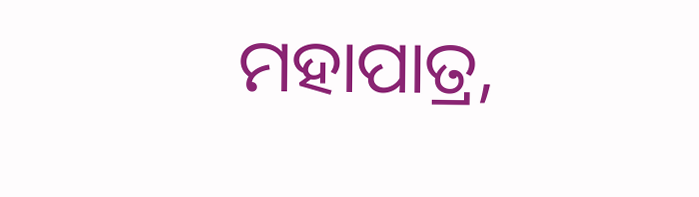ମହାପାତ୍ର,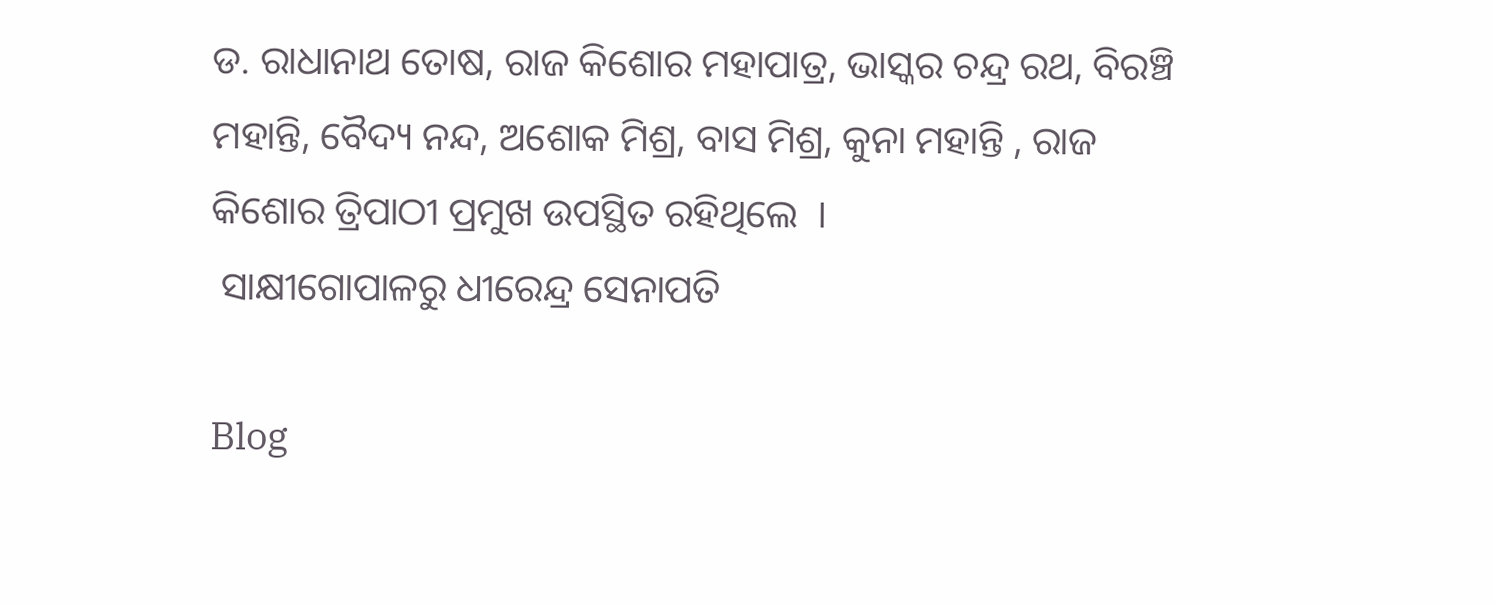ଡ. ରାଧାନାଥ ତୋଷ, ରାଜ କିଶୋର ମହାପାତ୍ର, ଭାସ୍କର ଚନ୍ଦ୍ର ରଥ, ବିରଞ୍ଚି ମହାନ୍ତି, ବୈଦ୍ୟ ନନ୍ଦ, ଅଶୋକ ମିଶ୍ର, ବାସ ମିଶ୍ର, କୁନା ମହାନ୍ତି , ରାଜ କିଶୋର ତ୍ରିପାଠୀ ପ୍ରମୁଖ ଉପସ୍ଥିତ ରହିଥିଲେ  ।
 ସାକ୍ଷୀଗୋପାଳରୁ ଧୀରେନ୍ଦ୍ର ସେନାପତି

Blog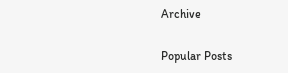Archive

Popular Posts